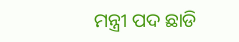ମନ୍ତ୍ରୀ ପଦ ଛାଡି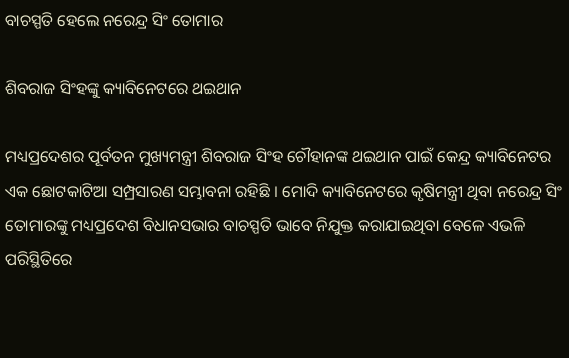ବାଚସ୍ପତି ହେଲେ ନରେନ୍ଦ୍ର ସିଂ ତୋମାର

ଶିବରାଜ ସିଂହଙ୍କୁ କ୍ୟାବିନେଟରେ ଥଇଥାନ

ମଧ୍ୟପ୍ରଦେଶର ପୂର୍ବତନ ମୁଖ୍ୟମନ୍ତ୍ରୀ ଶିବରାଜ ସିଂହ ଚୌହାନଙ୍କ ଥଇଥାନ ପାଇଁ କେନ୍ଦ୍ର କ୍ୟାବିନେଟର ଏକ ଛୋଟକାଟିଆ ସମ୍ପ୍ରସାରଣ ସମ୍ଭାବନା ରହିଛି । ମୋଦି କ୍ୟାବିନେଟରେ କୃଷିମନ୍ତ୍ରୀ ଥିବା ନରେନ୍ଦ୍ର ସିଂ ତୋମାରଙ୍କୁ ମଧ୍ୟପ୍ରଦେଶ ବିଧାନସଭାର ବାଚସ୍ପତି ଭାବେ ନିଯୁକ୍ତ କରାଯାଇଥିବା ବେଳେ ଏଭଳି ପରିସ୍ଥିତିରେ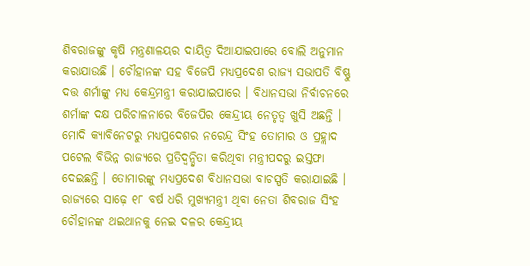ଶିବରାଜଙ୍କୁ କୃଷି ମନ୍ତ୍ରଣାଳୟର ଦାୟିତ୍ୱ ଦିଆଯାଇପାରେ ବୋଲି ଅନୁମାନ କରାଯାଉଛି । ଚୌହାନଙ୍କ ସହ ବିଜେପି ମଧ୍ୟପ୍ରଦେଶ ରାଜ୍ୟ ସଭାପତି ବିଷ୍ଣୁ ଦତ୍ତ ଶର୍ମାଙ୍କୁ ମଧ୍ୟ କେନ୍ଦ୍ରମନ୍ତ୍ରୀ କରାଯାଇପାରେ । ବିଧାନସଭା ନିର୍ବାଚନରେ ଶର୍ମାଙ୍କ ଦକ୍ଷ ପରିଚାଳନାରେ ବିଜେପିର କେନ୍ଦ୍ରୀୟ ନେତୃତ୍ୱ ଖୁସି ଅଛନ୍ତି । ମୋଦି କ୍ୟାବିନେଟରୁ ମଧ୍ୟପ୍ରଦେଶର ନରେନ୍ଦ୍ର ସିଂହ ତୋମାର ଓ ପ୍ରହ୍ଲାଦ ପଟେଲ ବିଭିନ୍ନ ରାଜ୍ୟରେ ପ୍ରତିଦ୍ୱନ୍ଦ୍ୱିତା କରିଥିବା ମନ୍ତ୍ରୀପଦରୁ ଇସ୍ତଫା ଦେଇଛନ୍ତି । ତୋମାରଙ୍କୁ ମଧ୍ୟପ୍ରଦେଶ ବିଧାନସଭା ବାଚସ୍ପତି କରାଯାଇଛି । ରାଜ୍ୟରେ ସାଢ଼େ ୧୮ ବର୍ଷ ଧରି ମୁଖ୍ୟମନ୍ତ୍ରୀ ଥିବା ନେତା ଶିବରାଜ ସିଂହ ଚୌହାନଙ୍କ ଥଇଥାନକୁ ନେଇ ଦଳର କେନ୍ଦ୍ରୀୟ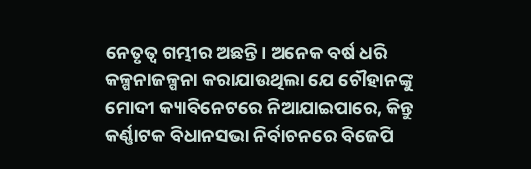ନେତୃତ୍ୱ ଗମ୍ଭୀର ଅଛନ୍ତି। ଅନେକ ବର୍ଷ ଧରି କଳ୍ପନାଜଳ୍ପନା କରାଯାଉଥିଲା ଯେ ଚୌହାନଙ୍କୁ ମୋଦୀ କ୍ୟାବିନେଟରେ ନିଆଯାଇପାରେ, କିନ୍ତୁ କର୍ଣ୍ଣାଟକ ବିଧାନସଭା ନିର୍ବାଚନରେ ବିଜେପି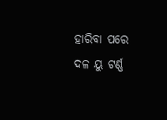ହାରିବା ପରେ ଦଳ ୟୁ ଟର୍ଣ୍ଣ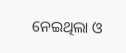ନେଇଥିଲା ଓ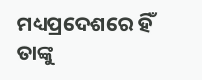ମଧ୍ୟପ୍ରଦେଶରେ ହିଁ ତାଙ୍କୁ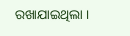ରଖାଯାଇଥିଲା ।